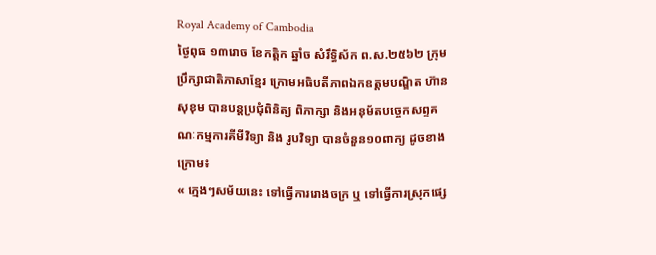Royal Academy of Cambodia
ថ្ងៃពុធ ១៣រោច ខែកត្តិក ឆ្នាំច សំរឹទ្ធិស័ក ព.ស.២៥៦២ ក្រុមប្រឹក្សាជាតិភាសាខ្មែរ ក្រោមអធិបតីភាពឯកឧត្តមបណ្ឌិត ហ៊ាន សុខុម បានបន្តប្រជុំពិនិត្យ ពិភាក្សា និងអនុម័តបច្ចេកសព្ទគណៈកម្មការគីមីវិទ្យា និង រូបវិទ្យា បានចំនួន១០ពាក្យ ដូចខាងក្រោម៖
« ក្មេងៗសម័យនេះ ទៅធ្វើការរោងចក្រ ឬ ទៅធ្វើការស្រុកផ្សេ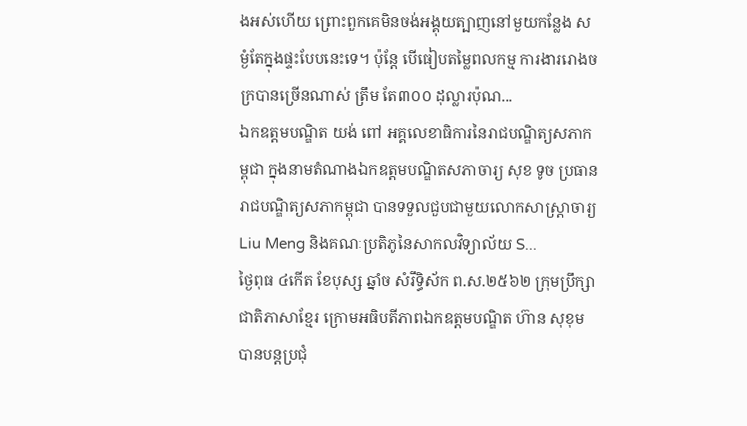ងអស់ហើយ ព្រោះពួកគេមិនចង់អង្គុយត្បាញនៅមួយកន្លែង សម្ងំតែក្នុងផ្ទះបែបនេះទេ។ ប៉ុន្តែ បើធៀបតម្លៃពលកម្ម ការងាររោងចក្របានច្រើនណាស់ ត្រឹម តែ៣០០ ដុល្លារប៉ុណ...
ឯកឧត្តមបណ្ឌិត យង់ ពៅ អគ្គលេខាធិការនៃរាជបណ្ឌិត្យសភាកម្ពុជា ក្នុងនាមតំណាងឯកឧត្តមបណ្ឌិតសភាចារ្យ សុខ ទូច ប្រធានរាជបណ្ឌិត្យសភាកម្ពុជា បានទទួលជួបជាមួយលោកសាស្ត្រាចារ្យ Liu Meng និងគណៈប្រតិភូនៃសាកលវិទ្យាល័យ S...
ថ្ងៃពុធ ៤កើត ខែបុស្ស ឆ្នាំច សំរឹទ្ធិស័ក ព.ស.២៥៦២ ក្រុមប្រឹក្សាជាតិភាសាខ្មែរ ក្រោមអធិបតីភាពឯកឧត្តមបណ្ឌិត ហ៊ាន សុខុម បានបន្តប្រជុំ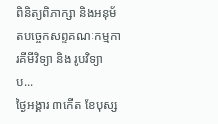ពិនិត្យពិភាក្សា និងអនុម័តបច្ចេកសព្ទគណៈកម្មការគីមីវិទ្យា និង រូបវិទ្យា ប...
ថ្ងៃអង្គារ ៣កើត ខែបុស្ស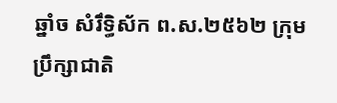ឆ្នាំច សំរឹទ្ធិស័ក ព.ស.២៥៦២ ក្រុមប្រឹក្សាជាតិ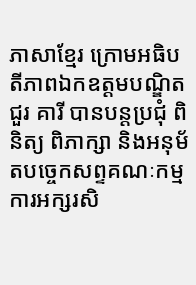ភាសាខ្មែរ ក្រោមអធិបតីភាពឯកឧត្តមបណ្ឌិត ជួរ គារី បានបន្តប្រជុំ ពិនិត្យ ពិភាក្សា និងអនុម័តបច្ចេកសព្ទគណៈកម្មការអក្សរសិ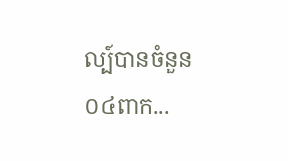ល្ប៍បានចំនួន០៤ពាក...